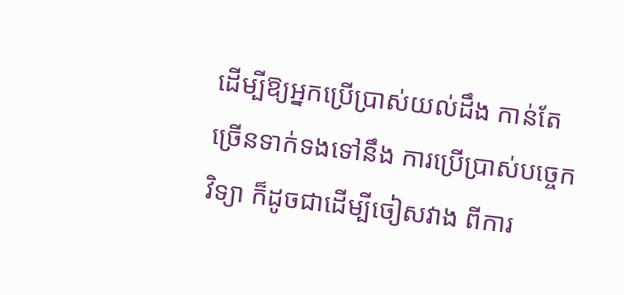ដើម្បីឱ្យអ្នកប្រើប្រាស់យល់ដឹង កាន់តែច្រើនទាក់ទងទៅនឹង ការប្រើប្រាស់បច្ចេកវិទ្យា ក៏ដូចជាដើម្បីចៀសវាង ពីការ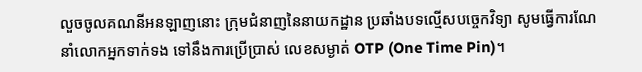លួចចូលគណនីអនឡាញនោះ ក្រុមជំនាញនៃនាយកដ្ឋាន ប្រឆាំងបទល្មើសបច្ចេកវិទ្យា សូមធ្វើការណែនាំលោកអ្នកទាក់ទង ទៅនឹងការប្រើប្រាស់ លេខសម្ងាត់ OTP (One Time Pin)។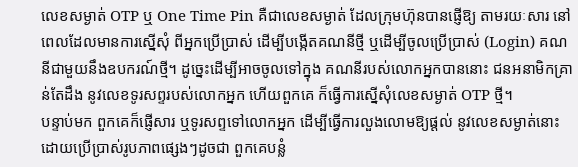លេខសម្ងាត់ OTP ឬ One Time Pin គឺជាលេខសម្ងាត់ ដែលក្រុមហ៊ុនបានផ្ញើឱ្យ តាមរយៈសារ នៅពេលដែលមានការស្នើសុំ ពីអ្នកប្រើប្រាស់ ដើម្បីបង្កើតគណនីថ្មី ឬដើម្បីចូលប្រើប្រាស់ (Login) គណនីជាមួយនឹងឧបករណ៍ថ្មី។ ដូច្នេះដើម្បីអាចចូលទៅក្នុង គណនីរបស់លោកអ្នកបាននោះ ជនអនាមិកគ្រាន់តែដឹង នូវលេខទូរសព្ទរបស់លោកអ្នក ហើយពួកគេ ក៏ធ្វើការស្នើសុំលេខសម្ងាត់ OTP ថ្មី។
បន្ទាប់មក ពួកគេក៏ផ្ញើសារ ឬទូរសព្ទទៅលោកអ្នក ដើម្បីធ្វើការលួងលោមឱ្យផ្ដល់ នូវលេខសម្ងាត់នោះ ដោយប្រើប្រាស់រូបភាពផ្សេងៗដូចជា ពួកគេបន្លំ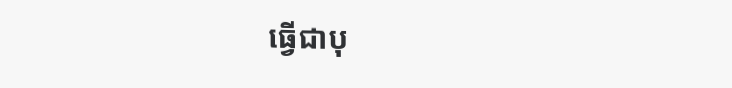ធ្វើជាបុ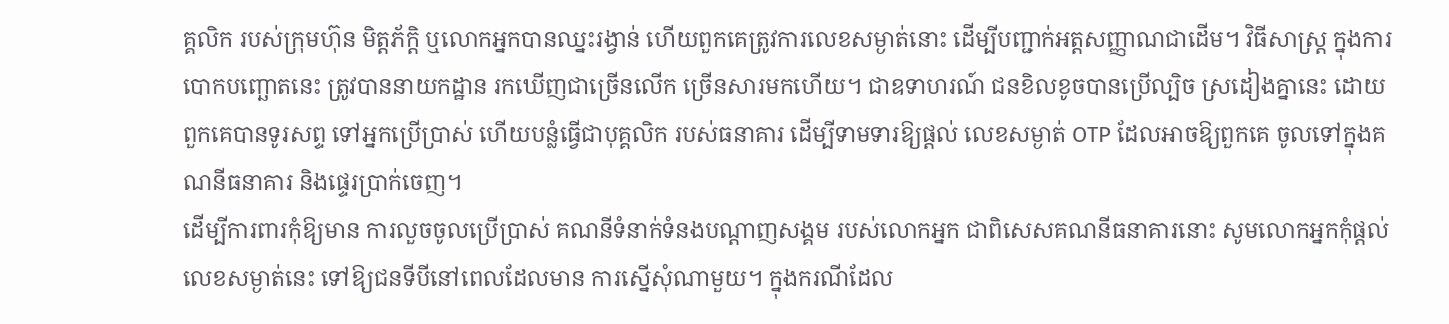គ្គលិក របស់ក្រុមហ៊ុន មិត្តភ័ក្តិ ឬលោកអ្នកបានឈ្នះរង្វាន់ ហើយពួកគេត្រូវការលេខសម្ងាត់នោះ ដើម្បីបញ្ជាក់អត្តសញ្ញាណជាដើម។ វិធីសាស្រ្ត ក្នុងការបោកបញ្ឆោតនេះ ត្រូវបាននាយកដ្ឋាន រកឃើញជាច្រើនលើក ច្រើនសារមកហើយ។ ជាឧទាហរណ៍ ជនខិលខូចបានប្រើល្បិច ស្រដៀងគ្នានេះ ដោយពួកគេបានទូរសព្ទ ទៅអ្នកប្រើប្រាស់ ហើយបន្លំធ្វើជាបុគ្គលិក របស់ធនាគារ ដើម្បីទាមទារឱ្យផ្ដល់ លេខសម្ងាត់ OTP ដែលអាចឱ្យពួកគេ ចូលទៅក្នុងគណនីធនាគារ និងផ្ទេរប្រាក់ចេញ។
ដើម្បីការពារកុំឱ្យមាន ការលួចចូលប្រើប្រាស់ គណនីទំនាក់ទំនងបណ្ដាញសង្គម របស់លោកអ្នក ជាពិសេសគណនីធនាគារនោះ សូមលោកអ្នកកុំផ្ដល់លេខសម្ងាត់នេះ ទៅឱ្យជនទីបីនៅពេលដែលមាន ការស្នើសុំណាមួយ។ ក្នុងករណីដែល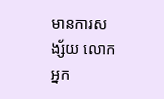មានការសង្ស័យ លោកអ្នក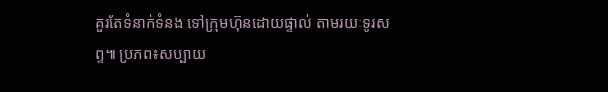គួរតែទំនាក់ទំនង ទៅក្រុមហ៊ុនដោយផ្ទាល់ តាមរយៈទូរសព្ទ៕ ប្រភព៖សប្បាយ